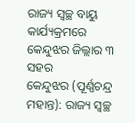ରାଜ୍ୟ ସ୍ୱଚ୍ଛ ବାୟୁ କାର୍ଯ୍ୟକ୍ରମରେ କେନ୍ଦୁଝର ଜିଲ୍ଲାର ୩ ସହର
କେନ୍ଦୁଝର (ପୂର୍ଣ୍ଣଚନ୍ଦ୍ର ମହାନ୍ତ): ରାଜ୍ୟ ସ୍ୱଚ୍ଛ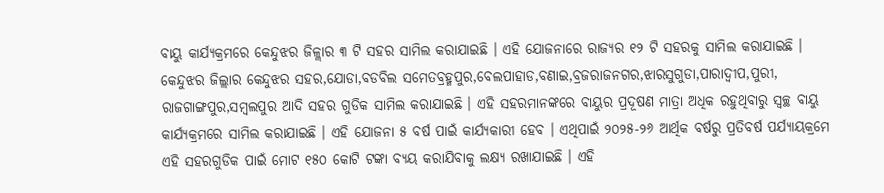ବାୟୁ କାର୍ଯ୍ୟକ୍ରମରେ କେନ୍ଦୁଝର ଜିଳ୍ଲାର ୩ ଟି ସହର ସାମିଲ କରାଯାଇଛି । ଏହି ଯୋଜନାରେ ରାଜ୍ୟର ୧୨ ଟି ସହରକୁ ସାମିଲ କରାଯାଇଛି । କେନ୍ଦୁଝର ଜିଲ୍ଲାର କେନ୍ଦୁଝର ସହର,ଯୋଡା,ବଡବିଲ ସମେତବ୍ରହ୍ମପୁର,ବେଲପାହାଡ,ବଣାଇ,ବ୍ରଜରାଜନଗର,ଝାରସୁଗୁଡା,ପାରାଦ୍ୱୀପ,ପୁରୀ, ରାଜଗାଙ୍ଗପୁର,ସମ୍ବଲପୁର ଆଦି ସହର ଗୁଡିକ ସାମିଲ କରାଯାଇଛି । ଏହି ସହରମାନଙ୍କରେ ବାୟୁର ପ୍ରଦୂଷଣ ମାତ୍ରା ଅଧିକ ରହୁଥିବାରୁ ସ୍ୱଚ୍ଛ ବାୟୁ କାର୍ଯ୍ୟକ୍ରମରେ ସାମିଲ କରାଯାଇଛି । ଏହି ଯୋଜନା ୫ ବର୍ଷ ପାଇଁ କାର୍ଯ୍ୟକାରୀ ହେବ । ଏଥିପାଇଁ ୨୦୨୫-୨୬ ଆର୍ଥିକ ବର୍ଷରୁ ପ୍ରତିବର୍ଷ ପର୍ଯ୍ୟାୟକ୍ରମେ ଏହି ସହରଗୁଡିକ ପାଇଁ ମୋଟ ୧୫୦ କୋଟି ଟଙ୍କା ବ୍ୟୟ କରାଯିବାକୁ ଲକ୍ଷ୍ୟ ରଖାଯାଇଛି । ଏହି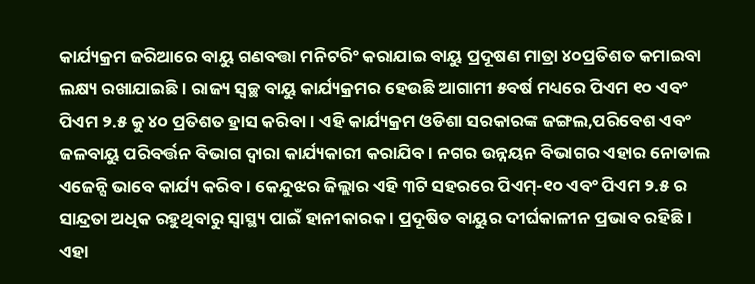କାର୍ଯ୍ୟକ୍ରମ ଜରିଆରେ ବାୟୁ ଗଣବତ୍ତା ମନିଟରିଂ କରାଯାଇ ବାୟୁ ପ୍ରଦୂଷଣ ମାତ୍ରା ୪୦ପ୍ରତିଶତ କମାଇବା ଲକ୍ଷ୍ୟ ରଖାଯାଇଛି । ରାଜ୍ୟ ସ୍ୱଚ୍ଛ ବାୟୁ କାର୍ଯ୍ୟକ୍ରମର ହେଉଛି ଆଗାମୀ ୫ବର୍ଷ ମଧ୍ୟରେ ପିଏମ ୧୦ ଏବଂ ପିଏମ ୨.୫ କୁ ୪୦ ପ୍ରତିଶତ ହ୍ରାସ କରିବା । ଏହି କାର୍ଯ୍ୟକ୍ରମ ଓଡିଶା ସରକାରଙ୍କ ଜଙ୍ଗଲ,ପରିବେଶ ଏବଂ ଜଳବାୟୁ ପରିବର୍ତ୍ତନ ବିଭାଗ ଦ୍ୱାରା କାର୍ଯ୍ୟକାରୀ କରାଯିବ । ନଗର ଉନ୍ନୟନ ବିଭାଗର ଏହାର ନୋଡାଲ ଏଜେନ୍ସି ଭାବେ କାର୍ଯ୍ୟ କରିବ । କେନ୍ଦୁଝର ଜିଲ୍ଲାର ଏହି ୩ଟି ସହରରେ ପିଏମ୍-୧୦ ଏବଂ ପିଏମ ୨.୫ ର ସାନ୍ଦ୍ରତା ଅଧିକ ରହୁଥିବାରୁ ସ୍ୱାସ୍ଥ୍ୟ ପାଇଁ ହାନୀକାରକ । ପ୍ରଦୂଷିତ ବାୟୁର ଦୀର୍ଘକାଳୀନ ପ୍ରଭାବ ରହିଛି । ଏହା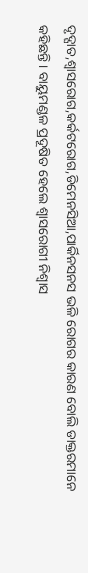ଦୃଦ୍ଘାତ,ଶ୍ୱାସରୋଗ,କର୍କଟରୋଗ,ଡିମେନସିଆ,ପାର୍କିନସନସ ଭଳି ରୋଗର କାରଣ ବୋଲି ଡାକ୍ତରମାନେ କହିଛନ୍ତି । ବାୟୁମଣ୍ଡଳ ପ୍ରଦୂଷିତ ହେଲେ ଶ୍ୱାସରୋଗୀ ନିଶ୍ୱାସ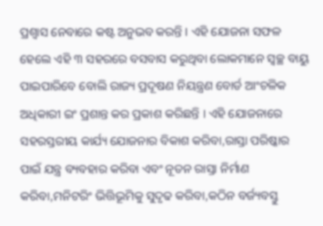ପ୍ରଶ୍ୱାସ ନେବାରେ କଷ୍ଟ ଅନୁଭବ କରନ୍ତି । ଏହି ଯୋଜନା ସଫଳ ହେଲେ ଏହି ୩ ସହରରେ ବସବାସ କରୁଥିବା ଲୋକମାନେ ସ୍ୱଚ୍ଛ ବାୟୁ ପାଇପାରିବେ ବୋଲି ରାଜ୍ୟ ପ୍ରଦୂଷଣ ନିୟନ୍ତ୍ରଣ ବୋର୍ଡ ଆଂଚଳିକ ଅଧିକାରୀ ଇଂ ପ୍ରଶାନ୍ତ କର ପ୍ରକାଶ କରିଛନ୍ତି । ଏହି ଯୋଜନାରେ ସହରସ୍ତରୀୟ କାର୍ଯ୍ୟ ଯୋଜନାର ବିକାଶ କରିବା,ରାସ୍ତା ପରିଷ୍କାର ପାଇଁ ଯନ୍ତ୍ର ବ୍ୟବହାର କରିବା ଏବଂ ନୂତନ ରାସ୍ତା ନିର୍ମାଣ କରିବା,ମନିଟରିଂ ଭିତ୍ତିଭୂମିକୁ ସୁଦୃଢ କରିବା,କଠିନ ବର୍ଜ୍ୟବସ୍ତୁ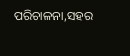ପରିଚାଳନା,ସହର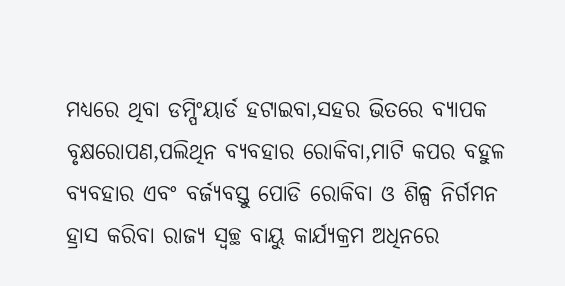ମଧ୍ୟରେ ଥିବା ଡମ୍ପିଂୟାର୍ଡ ହଟାଇବା,ସହର ଭିତରେ ବ୍ୟାପକ ବୃକ୍ଷରୋପଣ,ପଲିଥିନ ବ୍ୟବହାର ରୋକିବା,ମାଟି କପର ବହୁଳ ବ୍ୟବହାର ଏବଂ ବର୍ଜ୍ୟବସ୍ତୁ ପୋଡି ରୋକିବା ଓ ଶିଳ୍ପ ନିର୍ଗମନ ହ୍ରାସ କରିବା ରାଜ୍ୟ ସ୍ୱଚ୍ଛ ବାୟୁ କାର୍ଯ୍ୟକ୍ରମ ଅଧିନରେ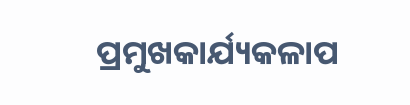ପ୍ରମୁଖକାର୍ଯ୍ୟକଳାପ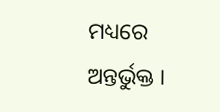ମଧ୍ୟରେ ଅନ୍ତର୍ଭୁକ୍ତ ।